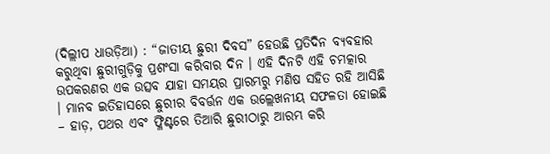(ଦିଲ୍ଲୀପ ଧାଉଡ଼ିଆ) : “ଜାତୀୟ ଛୁରୀ ଦିବସ” ହେଉଛି ପ୍ରତିଦିନ ବ୍ୟବହାର କରୁଥିବା ଛୁରୀଗୁଡ଼ିକୁ ପ୍ରଶଂସା କରିବାର ଦିନ । ଏହି ଦିନଟି ଏହି ଚମତ୍କାର ଉପକରଣର ଏକ ଉତ୍ସବ ଯାହା ସମୟର ପ୍ରାରମ୍ଭରୁ ମଣିଷ ସହିତ ରହି ଆସିଛି । ମାନବ ଇତିହାସରେ ଛୁରୀର ବିବର୍ତ୍ତନ ଏକ ଉଲ୍ଲେଖନୀୟ ସଫଳତା ହୋଇଛି – ହାଡ଼, ପଥର ଏବଂ ଫ୍ଳିଣ୍ଟରେ ତିଆରି ଛୁରୀଠାରୁ ଆରମ୍ଭ କରି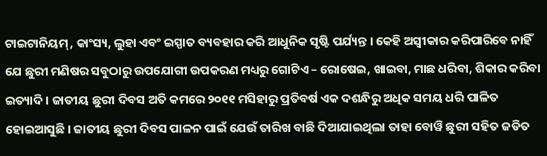ଟାଇଟାନିୟମ୍, କାଂସ୍ୟ, ଲୁହା ଏବଂ ଇସ୍ପାତ ବ୍ୟବହାର କରି ଆଧୁନିକ ସୃଷ୍ଟି ପର୍ଯ୍ୟନ୍ତ । କେହି ଅସ୍ୱୀକାର କରିପାରିବେ ନାହିଁ ଯେ ଛୁରୀ ମଣିଷର ସବୁଠାରୁ ଉପଯୋଗୀ ଉପକରଣ ମଧ୍ୟରୁ ଗୋଟିଏ – ରୋଷେଇ, ଖାଇବା, ମାଛ ଧରିବା, ଶିକାର କରିବା ଇତ୍ୟାଦି । ଜାତୀୟ ଛୁରୀ ଦିବସ ଅତି କମରେ ୨୦୧୧ ମସିହାରୁ ପ୍ରତିବର୍ଷ ଏକ ଦଶନ୍ଧିରୁ ଅଧିକ ସମୟ ଧରି ପାଳିତ ହୋଇଆସୁଛି । ଜାତୀୟ ଛୁରୀ ଦିବସ ପାଳନ ପାଇଁ ଯେଉଁ ତାରିଖ ବାଛି ଦିଆଯାଇଥିଲା ତାହା ବୋୱି ଛୁରୀ ସହିତ ଜଡିତ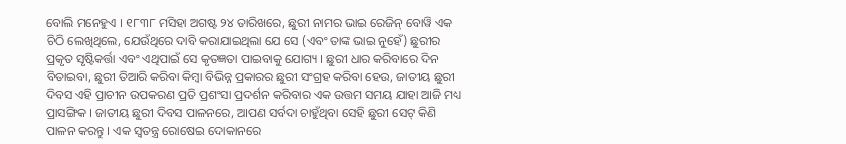ବୋଲି ମନେହୁଏ । ୧୮୩୮ ମସିହା ଅଗଷ୍ଟ ୨୪ ତାରିଖରେ, ଛୁରୀ ନାମର ଭାଇ ରେଜିନ୍ ବୋୱି ଏକ ଚିଠି ଲେଖିଥିଲେ, ଯେଉଁଥିରେ ଦାବି କରାଯାଇଥିଲା ଯେ ସେ (ଏବଂ ତାଙ୍କ ଭାଇ ନୁହେଁ) ଛୁରୀର ପ୍ରକୃତ ସୃଷ୍ଟିକର୍ତ୍ତା ଏବଂ ଏଥିପାଇଁ ସେ କୃତଜ୍ଞତା ପାଇବାକୁ ଯୋଗ୍ୟ । ଛୁରୀ ଧାର କରିବାରେ ଦିନ ବିତାଇବା, ଛୁରୀ ତିଆରି କରିବା କିମ୍ବା ବିଭିନ୍ନ ପ୍ରକାରର ଛୁରୀ ସଂଗ୍ରହ କରିବା ହେଉ, ଜାତୀୟ ଛୁରୀ ଦିବସ ଏହି ପ୍ରାଚୀନ ଉପକରଣ ପ୍ରତି ପ୍ରଶଂସା ପ୍ରଦର୍ଶନ କରିବାର ଏକ ଉତ୍ତମ ସମୟ ଯାହା ଆଜି ମଧ୍ୟ ପ୍ରାସଙ୍ଗିକ । ଜାତୀୟ ଛୁରୀ ଦିବସ ପାଳନରେ, ଆପଣ ସର୍ବଦା ଚାହୁଁଥିବା ସେହି ଛୁରୀ ସେଟ୍ କିଣି ପାଳନ କରନ୍ତୁ । ଏକ ସ୍ୱତନ୍ତ୍ର ରୋଷେଇ ଦୋକାନରେ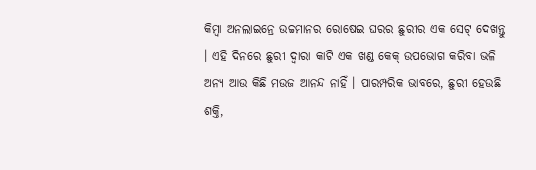କିମ୍ବା ଅନଲାଇନ୍ରେ ଉଚ୍ଚମାନର ରୋଷେଇ ଘରର ଛୁରୀର ଏକ ସେଟ୍ ଦେଖନ୍ତୁ । ଏହି ଦିନରେ ଛୁରୀ ଦ୍ୱାରା କାଟି ଏକ ଖଣ୍ଡ କେକ୍ ଉପଭୋଗ କରିବା ଭଳି ଅନ୍ୟ ଆଉ କିଛି ମଉଜ ଆନନ୍ଦ ନାହିଁ । ପାରମ୍ପରିକ ଭାବରେ, ଛୁରୀ ହେଉଛି ଶକ୍ତି,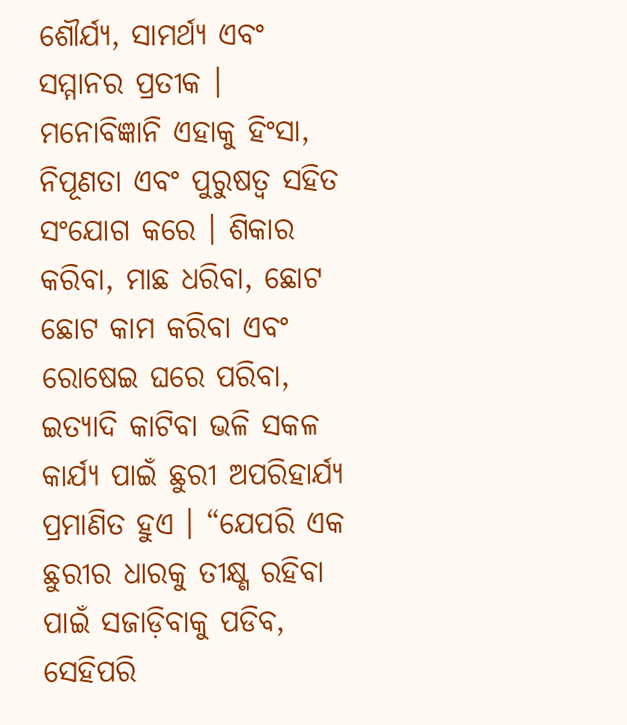ଶୌର୍ଯ୍ୟ, ସାମର୍ଥ୍ୟ ଏବଂ ସମ୍ମାନର ପ୍ରତୀକ । ମନୋବିଜ୍ଞାନି ଏହାକୁ ହିଂସା, ନିପୂଣତା ଏବଂ ପୁରୁଷତ୍ୱ ସହିତ ସଂଯୋଗ କରେ । ଶିକାର କରିବା, ମାଛ ଧରିବା, ଛୋଟ ଛୋଟ କାମ କରିବା ଏବଂ ରୋଷେଇ ଘରେ ପରିବା, ଇତ୍ୟାଦି କାଟିବା ଭଳି ସକଳ କାର୍ଯ୍ୟ ପାଇଁ ଛୁରୀ ଅପରିହାର୍ଯ୍ୟ ପ୍ରମାଣିତ ହୁଏ । “ଯେପରି ଏକ ଛୁରୀର ଧାରକୁ ତୀକ୍ଷ୍ଣ ରହିବା ପାଇଁ ସଜାଡ଼ିବାକୁ ପଡିବ, ସେହିପରି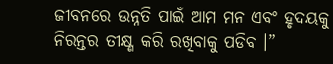ଜୀବନରେ ଉନ୍ନତି ପାଇଁ ଆମ ମନ ଏବଂ ହୃଦୟକୁ ନିରନ୍ତର ତୀକ୍ଷ୍ଣ କରି ରଖିବାକୁ ପଡିବ ।”